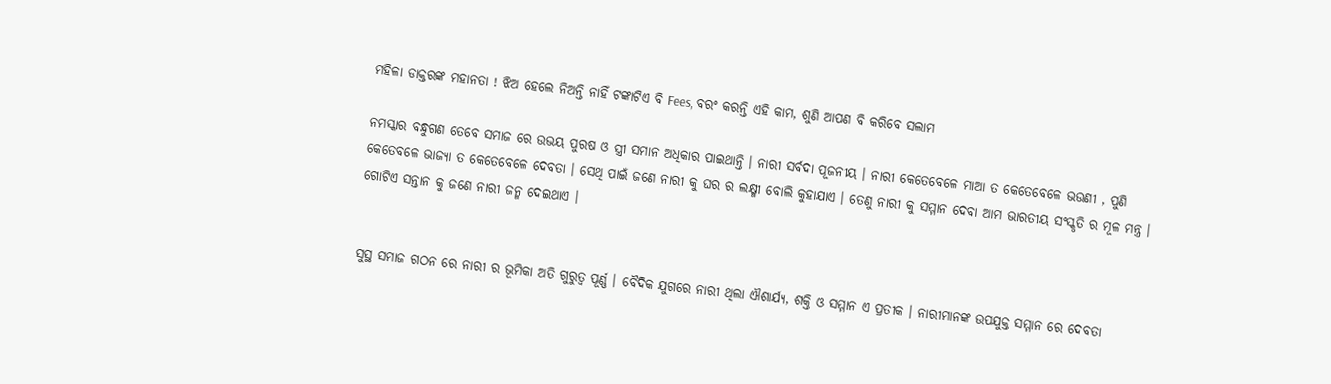ମହିଳା ଡାକ୍ତରଙ୍କ ମହାନତା ! ଝିଅ ହେଲେ ନିଅନ୍ତି ନାହିଁ ଟଙ୍କାଟିଏ ବି Fees, ବରଂ କରନ୍ତି ଏହି କାମ, ଶୁଣି ଆପଣ ବି କରିବେ ସଲାମ

ନମସ୍କାର ବନ୍ଧୁଗଣ ତେବେ ସମାଜ ରେ ଉଭୟ ପୁରଷ ଓ ସ୍ତ୍ରୀ ସମାନ ଅଧିକାର ପାଇଥାନ୍ତି । ନାରୀ ସର୍ବଦା ପୂଜନୀୟ । ନାରୀ କେତେବେଳେ ମାଆ ତ କେତେବେଳେ ଭଉଣୀ , ପୁଣି କେତେବଳେ ଭାଜ୍ୟା ତ କେତେବେଳେ ଦେବତା । ସେଥି ପାଇଁ ଜଣେ ନାରୀ କୁ ଘର ର ଲକ୍ଷ୍ମୀ ବୋଲି କୁହାଯାଏ । ତେଣୁ ନାରୀ କୁ ସମ୍ମାନ ଦେବା ଆମ ଭାରତୀୟ ସଂସ୍କୃତି ର ମୂଳ ମନ୍ତ୍ର । ଗୋଟିଏ ସନ୍ତାନ କୁ ଜଣେ ନାରୀ ଜନ୍ମ ଦେଇଥାଏ ।


ସୁସ୍ଥ ସମାଜ ଗଠନ ରେ ନାରୀ ର ଭୂମିକା ଅତି ଗୁରୁତ୍ଵ ପୂର୍ଣ୍ଣ । ବୈଦିକ ଯୁଗରେ ନାରୀ ଥିଲା ଐଶାର୍ଯ୍ୟ, ଶକ୍ତି ଓ ସମ୍ମାନ ଏ ପ୍ରତୀକ । ନାରୀମାନଙ୍କ ଉପଯୁକ୍ତ ସମ୍ମାନ ରେ ଦେବତା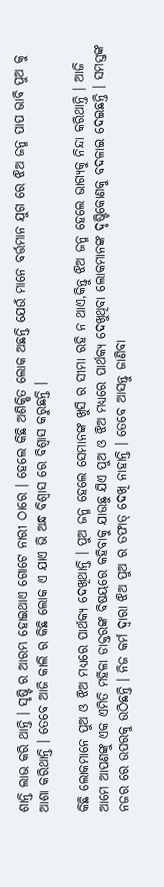ଶାନ୍ତି ଲାଭ କରି ଥାନ୍ତି । ସୃଷ୍ଟି ର ଆରମ୍ଭ ହୋଇଥାଏ ଗୋଟେ ନାରୀ ଠାରେ । ହେଲେ କିଛି ଅଶିକ୍ଷିତ ଲୋକ ଅଛନ୍ତି ଯେଉଁ ମାନେ ବର୍ତ୍ତମାନ ଯୁଗ ରେ ଝିଅ ଜନ୍ମ ପାପ ଭାବି ପୁଅ କୁ ଆଶା କରିଥାନ୍ତି । ତେବେ ଆଜି କାଲି ର କିଛି ଲୋକ ଏ ଯାଏ ଭି ଅନ୍ଧ ବିଶ୍ବାସ ରେ ବିଶ୍ୱାସ କରୁଛନ୍ତି ।

କିଛି ଲୋକମାନେ ପୁଅ ଓ ଝିଅ ମଧ୍ୟରେ ପାର୍ଥକ୍ୟ ଦେଖିଥାନ୍ତି । ପୁଅ ଜନ୍ମ ହେଲେ ସେମାନଙ୍କ ଖୁସି ର ସୀମା ରହି ନ ଥାଏ,କିନ୍ତୁ ଝିଅ ଜନ୍ମ ହେଲେ ଭାଗ୍ୟକୁ ନିନ୍ଦା କରିଥାନ୍ତି । ଆଜି ଆମେ ଆପଣଙ୍କୁ ଏକ ଏମିତି ମହିଳା ଡାକ୍ତରଙ୍କ ବିଷୟରେ କହିବାକୁ ଯାଉଛୁ ଯିଏ ପୁଅ ଓ ଝିଅ ମଧ୍ୟରେ ପାର୍ଥକ୍ୟ ଦେଖୁଥିବା ଲୋକମାନଙ୍କ ଦୃଷ୍ଟିକୋଣକୁ ବଦଳାଇ ଦେଇଛନ୍ତି । ସମସ୍ତଙ୍କ ନଜର ରେ ଉପରକୁ ଉଠିଛନ୍ତି । ନିଜ କର୍ମ ଦ୍ଵାରା ଝିଅ ପୁଅ ର ତଫାତ୍ ଦେଖି ନାହାନ୍ତି । ତେବେ ଆସନ୍ତୁ ଜାଣିବା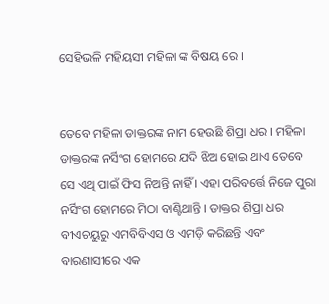ସେହିଭଳି ମହିୟସୀ ମହିଳା ଙ୍କ ବିଷୟ ରେ ।


ତେବେ ମହିଳା ଡାକ୍ତରଙ୍କ ନାମ ହେଉଛି ଶିପ୍ରା ଧର । ମହିଳା ଡାକ୍ତରଙ୍କ ନର୍ସିଂଗ ହୋମରେ ଯଦି ଝିଅ ହୋଇ ଥାଏ ତେବେ ସେ ଏଥି ପାଇଁ ଫିସ ନିଅନ୍ତି ନାହିଁ । ଏହା ପରିବର୍ତ୍ତେ ନିଜେ ପୁରା ନର୍ସିଂଗ ହୋମରେ ମିଠା ବାଣ୍ଟିଥାନ୍ତି । ଡାକ୍ତର ଶିପ୍ରା ଧର ବୀଏଚୟୁରୁ ଏମବିବିଏସ ଓ ଏମଡ଼ି କରିଛନ୍ତି ଏବଂ ବାରଣାସୀରେ ଏକ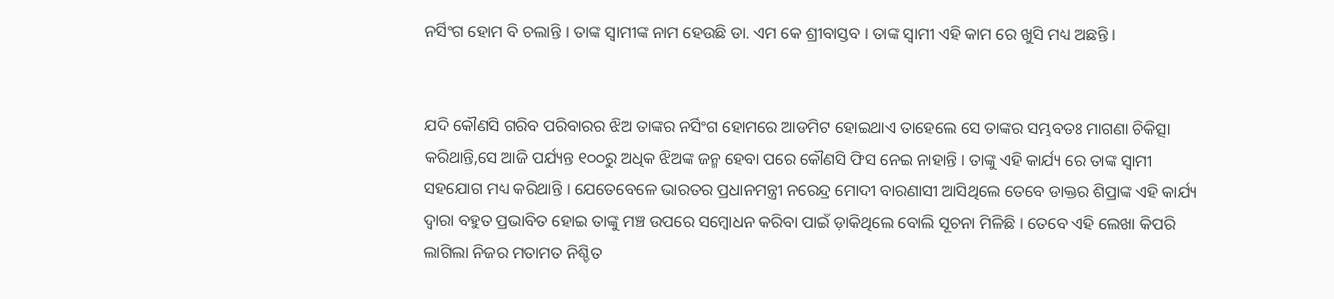ନର୍ସିଂଗ ହୋମ ବି ଚଲାନ୍ତି । ତାଙ୍କ ସ୍ଵାମୀଙ୍କ ନାମ ହେଉଛି ଡା. ଏମ କେ ଶ୍ରୀବାସ୍ତବ । ତାଙ୍କ ସ୍ବାମୀ ଏହି କାମ ରେ ଖୁସି ମଧ୍ୟ ଅଛନ୍ତି ।


ଯଦି କୌଣସି ଗରିବ ପରିବାରର ଝିଅ ତାଙ୍କର ନର୍ସିଂଗ ହୋମରେ ଆଡମିଟ ହୋଇଥାଏ ତାହେଲେ ସେ ତାଙ୍କର ସମ୍ଭବତଃ ମାଗଣା ଚିକିତ୍ସା କରିଥାନ୍ତି,ସେ ଆଜି ପର୍ଯ୍ୟନ୍ତ ୧୦୦ରୁ ଅଧିକ ଝିଅଙ୍କ ଜନ୍ମ ହେବା ପରେ କୌଣସି ଫିସ ନେଇ ନାହାନ୍ତି । ତାଙ୍କୁ ଏହି କାର୍ଯ୍ୟ ରେ ତାଙ୍କ ସ୍ବାମୀ ସହଯୋଗ ମଧ୍ୟ କରିଥାନ୍ତି । ଯେତେବେଳେ ଭାରତର ପ୍ରଧାନମନ୍ତ୍ରୀ ନରେନ୍ଦ୍ର ମୋଦୀ ବାରଣାସୀ ଆସିଥିଲେ ତେବେ ଡାକ୍ତର ଶିପ୍ରାଙ୍କ ଏହି କାର୍ଯ୍ୟ ଦ୍ଵାରା ବହୁତ ପ୍ରଭାବିତ ହୋଇ ତାଙ୍କୁ ମଞ୍ଚ ଉପରେ ସମ୍ବୋଧନ କରିବା ପାଇଁ ଡ଼ାକିଥିଲେ ବୋଲି ସୂଚନା ମିଳିଛି । ତେବେ ଏହି ଲେଖା କିପରି ଲାଗିଲା ନିଜର ମତାମତ ନିଶ୍ଚିତ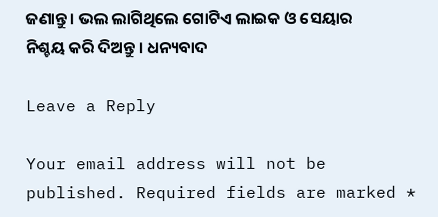ଜଣାନ୍ତୁ । ଭଲ ଲାଗିଥିଲେ ଗୋଟିଏ ଲାଇକ ଓ ସେୟାର ନିଶ୍ଚୟ କରି ଦିଅନ୍ତୁ । ଧନ୍ୟବାଦ

Leave a Reply

Your email address will not be published. Required fields are marked *